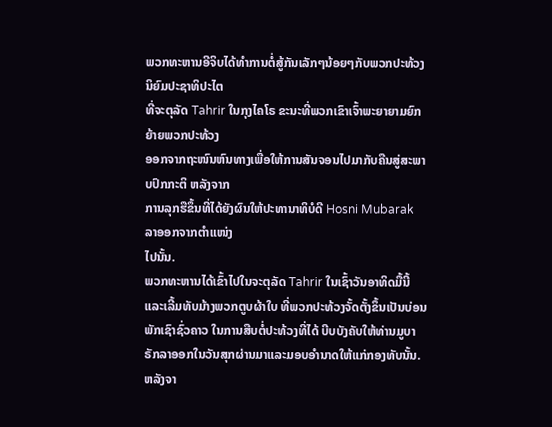ພວກທະຫານອີຈິບໄດ້ທໍາການຕໍ່ສູ້ກັນເລັກໆນ້ອຍໆກັບພວກປະທ້ວງນິຍົມປະຊາທິປະໄຕ
ທີ່ຈະຕຸລັດ Tahrir ໃນກຸງໄຄໂຣ ຂະນະທີ່ພວກເຂົາເຈົ້າພະຍາຍາມຍົກຍ້າຍພວກປະທ້ວງ
ອອກຈາກຖະໜົນຫົນທາງເພື່ອໃຫ້ການສັນຈອນໄປມາກັບຄືນສູ່ສະພາບປົກກະຕິ ຫລັງຈາກ
ການລຸກຮືຂຶ້ນທີ່ໄດ້ຍັງຜົນໃຫ້ປະທານາທິບໍດີ Hosni Mubarak ລາອອກຈາກຕໍາແໜ່ງ
ໄປນັ້ນ.
ພວກທະຫານໄດ້ເຂົ້າໄປໃນຈະຕຸລັດ Tahrir ໃນເຊົ້າວັນອາທິດມື້ນີ້ ແລະເລີ້ມທັບມ້າງພວກຕູບຜ້າໃບ ທີ່ພວກປະທ້ວງຈັ້ດຕັ້ງຂຶ້ນເປັນບ່ອນພັກເຊົາຊົ່ວຄາວ ໃນການສືບຕໍ່ປະທ້ວງທີ່ໄດ້ ບີບບັງຄັບໃຫ້ທ່ານມູບາຣັກລາອອກໃນວັນສຸກຜ່ານມາແລະມອບອໍານາດໃຫ້ແກ່ກອງທັບນັ້ນ.
ຫລັງຈາ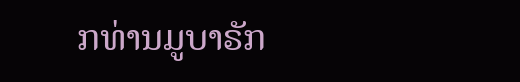ກທ່ານມູບາຣັກ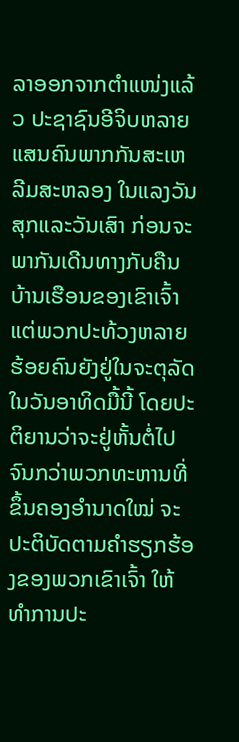ລາອອກຈາກຕໍາແໜ່ງແລ້ວ ປະຊາຊົນອີຈິບຫລາຍແສນຄົນພາກກັນສະເຫລີມສະຫລອງ ໃນແລງວັນສຸກແລະວັນເສົາ ກ່ອນຈະພາກັນເດີນທາງກັບຄືນບ້ານເຮືອນຂອງເຂົາເຈົ້າ ແຕ່ພວກປະທ້ວງຫລາຍຮ້ອຍຄົນຍັງຢູ່ໃນຈະຕຸລັດໃນວັນອາທິດມື້ນີ້ ໂດຍປະຕິຍານວ່າຈະຢູ່ຫັ້ນຕໍ່ໄປ ຈົນກວ່າພວກທະຫານທີ່ຂຶ້ນຄອງອໍານາດໃໝ່ ຈະປະຕິບັດຕາມຄໍາຮຽກຮ້ອງຂອງພວກເຂົາເຈົ້າ ໃຫ້ທໍາການປະ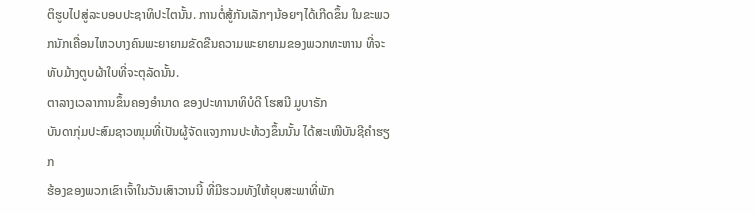ຕິຮູບໄປສູ່ລະບອບປະຊາທິປະໄຕນັ້ນ. ການຕໍ່ສູ້ກັນເລັກໆນ້ອຍໆໄດ້ເກີດຂຶ້ນ ໃນຂະພວກນັກເຄື່ອນໄຫວບາງຄົນພະຍາຍາມຂັດຂືນຄວາມພະຍາຍາມຂອງພວກທະຫານ ທີ່ຈະທັບມ້າງຕູບຜ້າໃບທີ່ຈະຕຸລັດນັ້ນ.
ຕາລາງເວລາການຂຶ້ນຄອງອໍານາດ ຂອງປະທານາທິບໍດີ ໂຮສນີ ມູບາຣັກ
ບັນດາກຸ່ມປະສົມຊາວໜຸມທີ່ເປັນຜູ້ຈັດແຈງການປະທ້ວງຂຶ້ນນັ້ນ ໄດ້ສະເໜີບັນຊີຄໍາຮຽກ
ຮ້ອງຂອງພວກເຂົາເຈົ້າໃນວັນເສົາວານນີ້ ທີ່ມີຮວມທັງໃຫ້ຍຸບສະພາທີ່ພັກ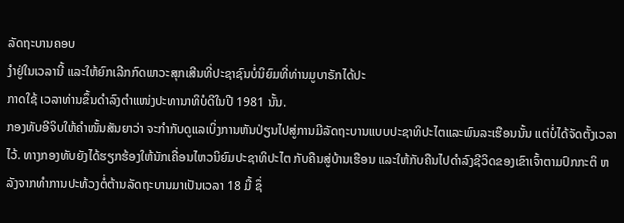ລັດຖະບານຄອບ
ງໍາຢູ່ໃນເວລານີ້ ແລະໃຫ້ຍົກເລີກກົດພາວະສຸກເສີນທີ່ປະຊາຊົນບໍ່ນິຍົມທີ່ທ່ານມູບາຣັກໄດ້ປະ
ກາດໃຊ້ ເວລາທ່ານຂຶ້ນດໍາລົງຕໍາແໜ່ງປະທານາທິບໍດີໃນປີ 1981 ນັ້ນ.
ກອງທັບອີຈິບໃຫ້ຄໍາໜັ້ນສັນຍາວ່າ ຈະກໍາກັບດູແລເບິ່ງການຫັນປ່ຽນໄປສູ່ການມີລັດຖະບານແບບປະຊາທິປະໄຕແລະພົນລະເຮືອນນັ້ນ ແຕ່ບໍ່ໄດ້ຈັດຕັ້ງເວລາໄວ້. ທາງກອງທັບຍັງໄດ້ຮຽກຮ້ອງໃຫ້ນັກເຄື່ອນໄຫວນິຍົມປະຊາທິປະໄຕ ກັບຄືນສູ່ບ້ານເຮືອນ ແລະໃຫ້ກັບຄືນໄປດໍາລົງຊີວິດຂອງເຂົາເຈົ້າຕາມປົກກະຕິ ຫລັງຈາກທໍາການປະທ້ວງຕໍ່ຕ້ານລັດຖະບານມາເປັນເວລາ 18 ມື້ ຊຶ່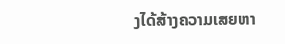ງໄດ້ສ້າງຄວາມເສຍຫາ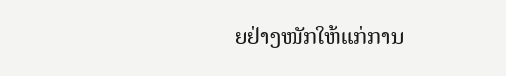ຍຢ່າງໜັກໃຫ້ແກ່ການ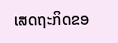ເສດຖະກິດຂອ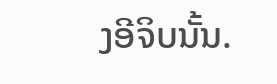ງອີຈິບນັ້ນ.